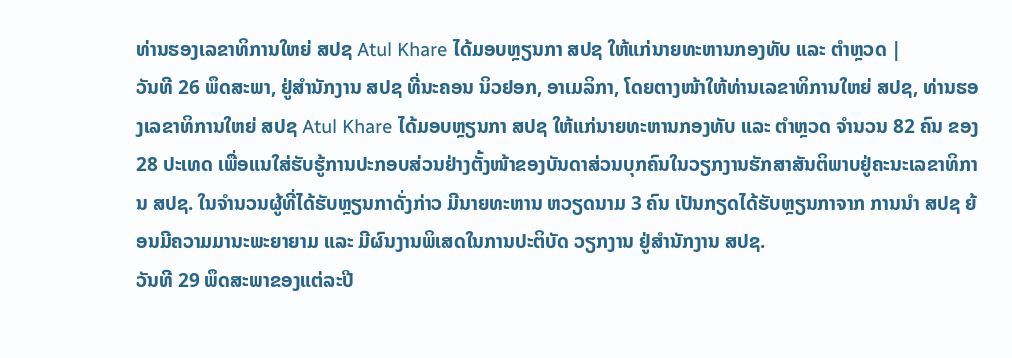ທ່ານຮອງເລຂາທິການໃຫຍ່ ສປຊ Atul Khare ໄດ້ມອບຫຼຽນກາ ສປຊ ໃຫ້ແກ່ນາຍທະຫານກອງທັບ ແລະ ຕຳຫຼວດ |
ວັນທີ 26 ພຶດສະພາ, ຢູ່ສຳນັກງານ ສປຊ ທີ່ນະຄອນ ນິວຢອກ, ອາເມລິກາ, ໂດຍຕາງໜ້າໃຫ້ທ່ານເລຂາທິການໃຫຍ່ ສປຊ, ທ່ານຮອງເລຂາທິການໃຫຍ່ ສປຊ Atul Khare ໄດ້ມອບຫຼຽນກາ ສປຊ ໃຫ້ແກ່ນາຍທະຫານກອງທັບ ແລະ ຕຳຫຼວດ ຈຳນວນ 82 ຄົນ ຂອງ 28 ປະເທດ ເພື່ອແນໃສ່ຮັບຮູ້ການປະກອບສ່ວນຢ່າງຕັ້ງໜ້າຂອງບັນດາສ່ວນບຸກຄົນໃນວຽກງານຮັກສາສັນຕິພາບຢູ່ຄະນະເລຂາທິການ ສປຊ. ໃນຈໍານວນຜູ້ທີ່ໄດ້ຮັບຫຼຽນກາດັ່ງກ່າວ ມີນາຍທະຫານ ຫວຽດນາມ 3 ຄົນ ເປັນກຽດໄດ້ຮັບຫຼຽນກາຈາກ ການນຳ ສປຊ ຍ້ອນມີຄວາມມານະພະຍາຍາມ ແລະ ມີຜົນງານພິເສດໃນການປະຕິບັດ ວຽກງານ ຢູ່ສຳນັກງານ ສປຊ.
ວັນທີ 29 ພຶດສະພາຂອງແຕ່ລະປີ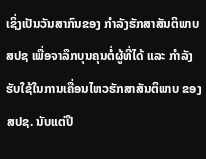ເຊິ່ງເປັນວັນສາກົນຂອງ ກຳລັງຮັກສາສັນຕິພາບ ສປຊ ເພື່ອຈາລຶກບຸນຄຸນຕໍ່ຜູ້ທີ່ໄດ້ ແລະ ກຳລັງຮັບໃຊ້ໃນການເຄື່ອນໄຫວຮັກສາສັນຕິພາບ ຂອງ ສປຊ. ນັບແຕ່ປີ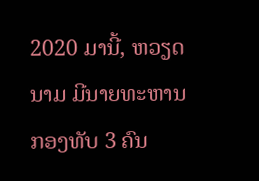2020 ມານີ້, ຫວຽດນາມ ມີນາຍທະຫານກອງທັບ 3 ຄົນ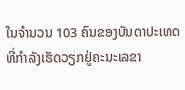ໃນຈຳນວນ 103 ຄົນຂອງບັນດາປະເທດ ທີ່ກຳລັງເຮັດວຽກຢູ່ຄະນະເລຂາ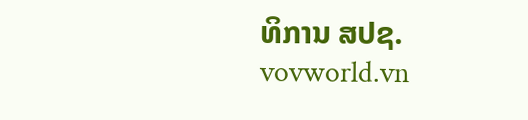ທິການ ສປຊ.
vovworld.vn